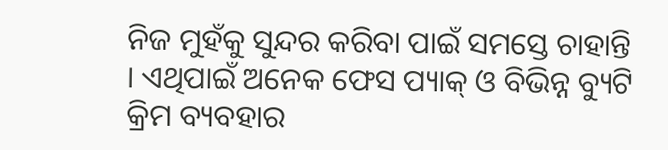ନିଜ ମୁହଁକୁ ସୁନ୍ଦର କରିବା ପାଇଁ ସମସ୍ତେ ଚାହାନ୍ତି । ଏଥିପାଇଁ ଅନେକ ଫେସ ପ୍ୟାକ୍ ଓ ବିଭିନ୍ନ ବ୍ୟୁଟି କ୍ରିମ ବ୍ୟବହାର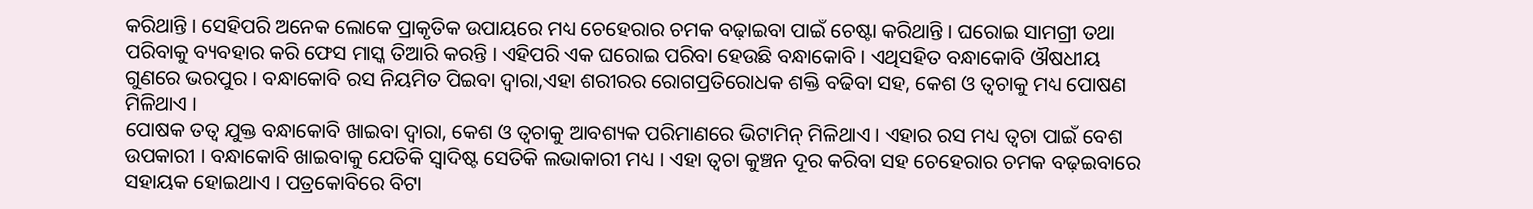କରିଥାନ୍ତି । ସେହିପରି ଅନେକ ଲୋକେ ପ୍ରାକୃତିକ ଉପାୟରେ ମଧ୍ୟ ଚେହେରାର ଚମକ ବଢ଼ାଇବା ପାଇଁ ଚେଷ୍ଟା କରିଥାନ୍ତି । ଘରୋଇ ସାମଗ୍ରୀ ତଥା ପରିବାକୁ ବ୍ୟବହାର କରି ଫେସ ମାସ୍କ ତିଆରି କରନ୍ତି । ଏହିପରି ଏକ ଘରୋଇ ପରିବା ହେଉଛି ବନ୍ଧାକୋବି । ଏଥିସହିତ ବନ୍ଧାକୋବି ଔଷଧୀୟ ଗୁଣରେ ଭରପୁର । ବନ୍ଧାକୋବି ରସ ନିୟମିତ ପିଇବା ଦ୍ୱାରା,ଏହା ଶରୀରର ରୋଗପ୍ରତିରୋଧକ ଶକ୍ତି ବଢିବା ସହ, କେଶ ଓ ତ୍ୱଚାକୁ ମଧ୍ୟ ପୋଷଣ ମିଳିଥାଏ ।
ପୋଷକ ତତ୍ୱ ଯୁକ୍ତ ବନ୍ଧାକୋବି ଖାଇବା ଦ୍ୱାରା, କେଶ ଓ ତ୍ୱଚାକୁ ଆବଶ୍ୟକ ପରିମାଣରେ ଭିଟାମିନ୍ ମିଳିଥାଏ । ଏହାର ରସ ମଧ୍ୟ ତ୍ୱଚା ପାଇଁ ବେଶ ଉପକାରୀ । ବନ୍ଧାକୋବି ଖାଇବାକୁ ଯେତିକି ସ୍ୱାଦିଷ୍ଟ ସେତିକି ଲଭାକାରୀ ମଧ୍ୟ । ଏହା ତ୍ୱଚା କୁଞ୍ଚନ ଦୂର କରିବା ସହ ଚେହେରାର ଚମକ ବଢ଼ଇବାରେ ସହାୟକ ହୋଇଥାଏ । ପତ୍ରକୋବିରେ ବିଟା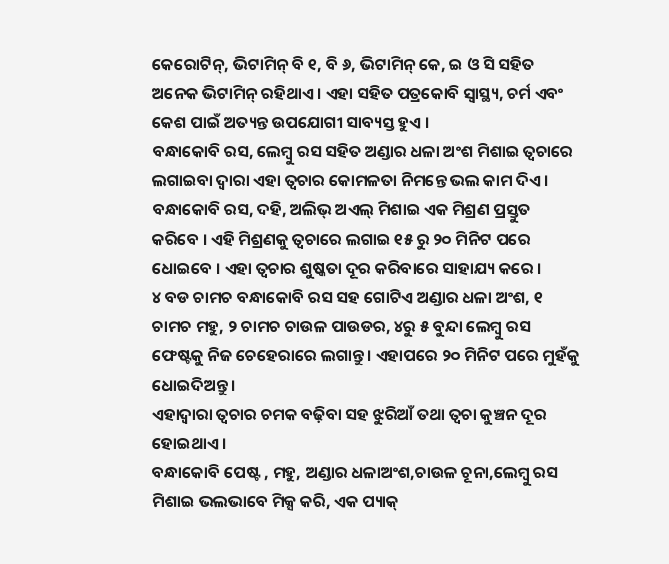କେରୋଟିନ୍, ଭିଟାମିନ୍ ବି ୧, ବି ୬, ଭିଟାମିନ୍ କେ, ଇ ଓ ସି ସହିତ ଅନେକ ଭିଟାମିନ୍ ରହିଥାଏ । ଏହା ସହିତ ପତ୍ରକୋବି ସ୍ୱାସ୍ଥ୍ୟ, ଚର୍ମ ଏବଂ କେଶ ପାଇଁ ଅତ୍ୟନ୍ତ ଉପଯୋଗୀ ସାବ୍ୟସ୍ତ ହୁଏ ।
ବନ୍ଧାକୋବି ରସ, ଲେମ୍ବୁ ରସ ସହିତ ଅଣ୍ଡାର ଧଳା ଅଂଶ ମିଶାଇ ତ୍ୱଚାରେ ଲଗାଇବା ଦ୍ୱାରା ଏହା ତ୍ୱଚାର କୋମଳତା ନିମନ୍ତେ ଭଲ କାମ ଦିଏ ।
ବନ୍ଧାକୋବି ରସ, ଦହି, ଅଲିଭ୍ ଅଏଲ୍ ମିଶାଇ ଏକ ମିଶ୍ରଣ ପ୍ରସ୍ତୁତ କରିବେ । ଏହି ମିଶ୍ରଣକୁ ତ୍ୱଚାରେ ଲଗାଇ ୧୫ ରୁ ୨୦ ମିନିଟ ପରେ ଧୋଇବେ । ଏହା ତ୍ୱଚାର ଶୁଷ୍କତା ଦୂର କରିବାରେ ସାହାଯ୍ୟ କରେ ।
୪ ବଡ ଚାମଚ ବନ୍ଧାକୋବି ରସ ସହ ଗୋଟିଏ ଅଣ୍ଡାର ଧଳା ଅଂଶ, ୧ ଚାମଚ ମହୁ, ୨ ଚାମଚ ଚାଉଳ ପାଉଡର, ୪ରୁ ୫ ବୁନ୍ଦା ଲେମ୍ବୁ ରସ ଫେଷ୍ଟକୁ ନିଜ ଚେହେରାରେ ଲଗାନ୍ତୁ । ଏହାପରେ ୨୦ ମିନିଟ ପରେ ମୁହଁକୁ ଧୋଇଦିଅନ୍ତୁ ।
ଏହାଦ୍ୱାରା ତ୍ୱଚାର ଚମକ ବଢ଼ିବା ସହ ଝୁରିଆଁ ତଥା ତ୍ୱଚା କୁଞ୍ଚନ ଦୂର ହୋଇଥାଏ ।
ବନ୍ଧାକୋବି ପେଷ୍ଟ , ମହୁ, ଅଣ୍ଡାର ଧଳାଅଂଶ,ଚାଉଳ ଚୂନା,ଲେମ୍ବୁ ରସ ମିଶାଇ ଭଲଭାବେ ମିକ୍ସ କରି, ଏକ ପ୍ୟାକ୍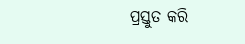ପ୍ରସ୍ତୁତ କରି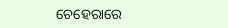ଚେହେରାରେ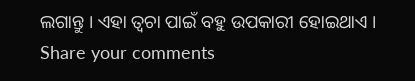ଲଗାନ୍ତୁ । ଏହା ତ୍ୱଚା ପାଇଁ ବହୁ ଉପକାରୀ ହୋଇଥାଏ ।
Share your comments